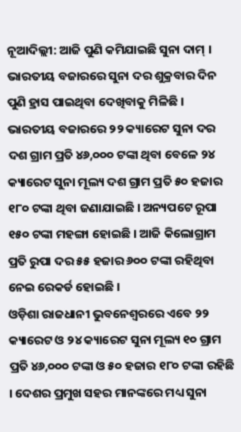ନୂଆଦିଲ୍ଲୀ: ଆଜି ପୁଣି କମିଯାଇଛି ସୁନା ଦାମ୍ । ଭାରତୀୟ ବଜାରରେ ସୁନା ଦର ଶୁକ୍ରବାର ଦିନ ପୁଣି ହ୍ରାସ ପାଇଥିବା ଦେଖିବାକୁ ମିଳିଛି । ଭାରତୀୟ ବଜାରରେ ୨୨ କ୍ୟାରେଟ ସୁନା ଦର ଦଶ ଗ୍ରାମ ପ୍ରତି ୪୬,୦୦୦ ଟଙ୍କା ଥିବା ବେଳେ ୨୪ କ୍ୟାରେଟ ସୁନା ମୂଲ୍ୟ ଦଶ ଗ୍ରାମ ପ୍ରତି ୫୦ ହଜାର ୧୮୦ ଟଙ୍କା ଥିବା ଜଣାଯାଇଛି । ଅନ୍ୟପଟେ ରୂପା ୧୫୦ ଟଙ୍କା ମହଙ୍ଗା ହୋଇଛି । ଆଜି କିଲୋଗ୍ରାମ ପ୍ରତି ରୁପା ଦର ୫୫ ହଜାର ୬୦୦ ଟଙ୍କା ରହିଥିବା ନେଇ ରେକର୍ଡ ହୋଇଛି ।
ଓଡ଼ିଶା ରାଜଧାନୀ ଭୁବନେଶ୍ୱରରେ ଏବେ ୨୨ କ୍ୟାରେଟ ଓ ୨୪ କ୍ୟାରେଟ ସୁନା ମୂଲ୍ୟ ୧୦ ଗ୍ରାମ ପ୍ରତି ୪୬,୦୦୦ ଟଙ୍କା ଓ ୫୦ ହଜାର ୧୮୦ ଟଙ୍କା ରହିଛି । ଦେଶର ପ୍ରମୁଖ ସହର ମାନଙ୍କରେ ମଧ୍ୟ ସୁନା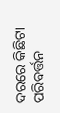ଦରରେ କିଛିଟା ପରିବର୍ତ୍ତନ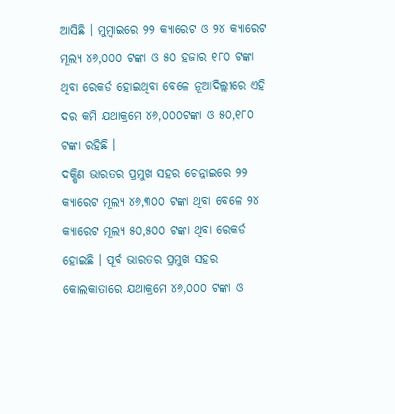ଆସିଛି । ମୁମ୍ବାଇରେ ୨୨ କ୍ୟାରେଟ ଓ ୨୪ କ୍ୟାରେଟ ମୂଲ୍ୟ ୪୬,୦୦୦ ଟଙ୍କା ଓ ୫୦ ହଜାର ୧୮୦ ଟଙ୍କା ଥିବା ରେକର୍ଡ ହୋଇଥିବା ବେଳେ ନୂଆଦିଲ୍ଲୀରେ ଏହି ଦର କମି ଯଥାକ୍ରମେ ୪୬,୦୦୦ଟଙ୍କା ଓ ୫୦,୧୮୦ ଟଙ୍କା ରହିଛି ।
ଦକ୍ଷିଣ ଭାରତର ପ୍ରମୁଖ ସହର ଚେନ୍ନାଇରେ ୨୨ କ୍ୟାରେଟ ମୂଲ୍ୟ ୪୬,୩୦୦ ଟଙ୍କା ଥିବା ବେଳେ ୨୪ କ୍ୟାରେଟ ମୂଲ୍ୟ ୫୦,୫୦୦ ଟଙ୍କା ଥିବା ରେକର୍ଡ ହୋଇଛି । ପୂର୍ବ ଭାରତର ପ୍ରମୁଖ ସହର କୋଲକାତାରେ ଯଥାକ୍ରମେ ୪୬,୦୦୦ ଟଙ୍କା ଓ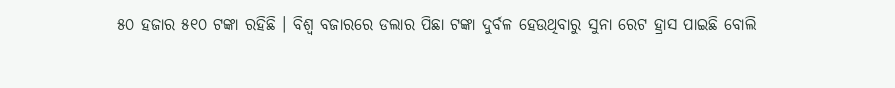୫୦ ହଜାର ୫୧୦ ଟଙ୍କା ରହିଛି । ବିଶ୍ୱ ବଜାରରେ ଡଲାର ପିଛା ଟଙ୍କା ଦୁର୍ବଳ ହେଉଥିବାରୁ ସୁନା ରେଟ ହ୍ରାସ ପାଇଛି ବୋଲି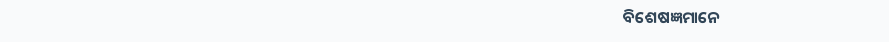ବିଶେଷଜ୍ଞମାନେ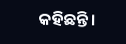କହିଛନ୍ତି।